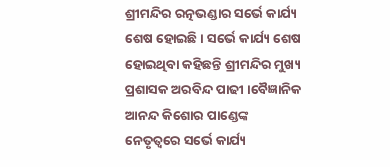ଶ୍ରୀମନ୍ଦିର ରତ୍ନଭଣ୍ଡାର ସର୍ଭେ କାର୍ଯ୍ୟ ଶେଷ ହୋଇଛି । ସର୍ଭେ କାର୍ଯ୍ୟ ଶେଷ ହୋଇଥିବା କହିଛନ୍ତି ଶ୍ରୀମନ୍ଦିର ମୁଖ୍ୟ ପ୍ରଶାସକ ଅରବିନ୍ଦ ପାଢୀ ।ବୈଜ୍ଞାନିକ ଆନନ୍ଦ କିଶୋର ପାଣ୍ଡେଙ୍କ ନେତୃତ୍ୱରେ ସର୍ଭେ କାର୍ଯ୍ୟ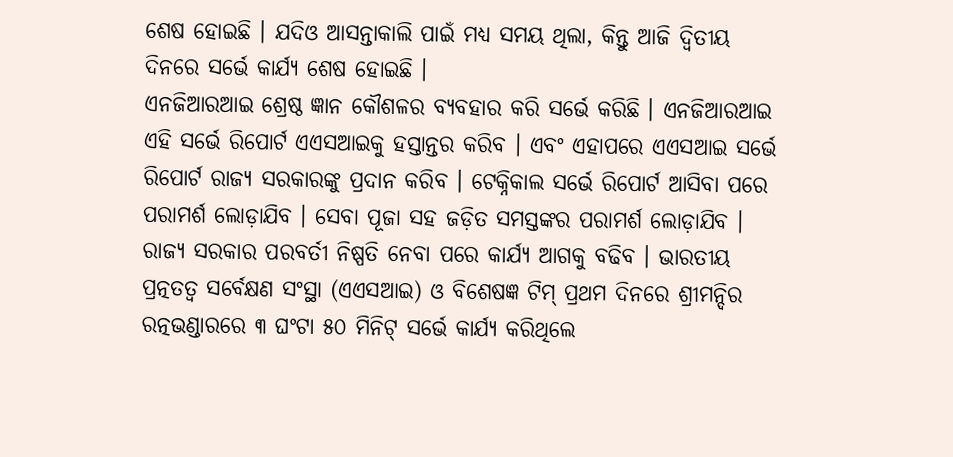ଶେଷ ହୋଇଛି । ଯଦିଓ ଆସନ୍ତାକାଲି ପାଇଁ ମଧ୍ୟ ସମୟ ଥିଲା, କିନ୍ତୁ ଆଜି ଦ୍ଵିତୀୟ ଦିନରେ ସର୍ଭେ କାର୍ଯ୍ୟ ଶେଷ ହୋଇଛି ।
ଏନଜିଆରଆଇ ଶ୍ରେଷ୍ଠ ଜ୍ଞାନ କୌଶଳର ବ୍ୟବହାର କରି ସର୍ଭେ କରିଛି । ଏନଜିଆରଆଇ ଏହି ସର୍ଭେ ରିପୋର୍ଟ ଏଏସଆଇକୁ ହସ୍ତାନ୍ତର କରିବ । ଏବଂ ଏହାପରେ ଏଏସଆଇ ସର୍ଭେ ରିପୋର୍ଟ ରାଜ୍ୟ ସରକାରଙ୍କୁ ପ୍ରଦାନ କରିବ । ଟେକ୍ନିକାଲ ସର୍ଭେ ରିପୋର୍ଟ ଆସିବା ପରେ ପରାମର୍ଶ ଲୋଡ଼ାଯିବ । ସେବା ପୂଜା ସହ ଜଡ଼ିତ ସମସ୍ତଙ୍କର ପରାମର୍ଶ ଲୋଡ଼ାଯିବ । ରାଜ୍ୟ ସରକାର ପରବର୍ତୀ ନିଷ୍ପତି ନେବା ପରେ କାର୍ଯ୍ୟ ଆଗକୁ ବଢିବ । ଭାରତୀୟ ପ୍ରତ୍ନତତ୍ଵ ସର୍ବେକ୍ଷଣ ସଂସ୍ଥା (ଏଏସଆଇ) ଓ ବିଶେଷଜ୍ଞ ଟିମ୍ ପ୍ରଥମ ଦିନରେ ଶ୍ରୀମନ୍ଦିର ରତ୍ନଭଣ୍ଡାରରେ ୩ ଘଂଟା ୫୦ ମିନିଟ୍ ସର୍ଭେ କାର୍ଯ୍ୟ କରିଥିଲେ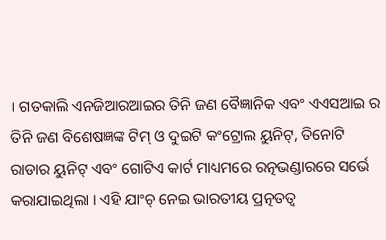। ଗତକାଲି ଏନଜିଆରଆଇର ତିନି ଜଣ ବୈଜ୍ଞାନିକ ଏବଂ ଏଏସଆଇ ର ତିନି ଜଣ ବିଶେଷଜ୍ଞଙ୍କ ଟିମ୍ ଓ ଦୁଇଟି କଂଟ୍ରୋଲ ୟୁନିଟ୍, ତିନୋଟି ରାଡାର ୟୁନିଟ୍ ଏବଂ ଗୋଟିଏ କାର୍ଟ ମାଧ୍ୟମରେ ରତ୍ନଭଣ୍ଡାରରେ ସର୍ଭେ କରାଯାଇଥିଲା । ଏହି ଯାଂଚ୍ ନେଇ ଭାରତୀୟ ପ୍ରତ୍ନତତ୍ୱ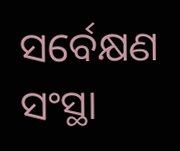ସର୍ବେକ୍ଷଣ ସଂସ୍ଥା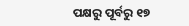ପକ୍ଷରୁ ପୂର୍ବରୁ ୧୭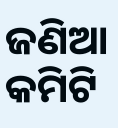ଜଣିଆ କମିଟି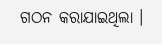ଗଠନ କରାଯାଇଥିଲା ।